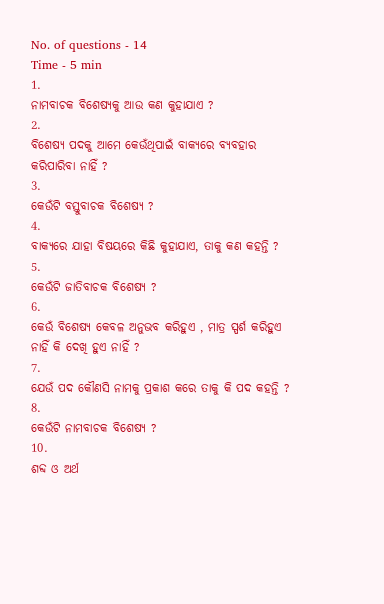No. of questions - 14
Time - 5 min
1.
ନାମବାଚକ ବିଶେଷ୍ୟକୁ ଆଉ କଣ କୁହାଯାଏ ?
2.
ବିଶେଷ୍ଯ ପଦକୁ ଆମେ କେଉଁଥିପାଇଁ ବାକ୍ୟରେ ବ୍ୟବହାର କରିପାରିବା ନାହିଁ ?
3.
କେଉଁଟି ବସ୍ତୁବାଚକ ବିଶେଷ୍ଯ ?
4.
ବାକ୍ୟରେ ଯାହା ବିଷୟରେ କିଛି କୁହାଯାଏ, ତାକୁ କଣ କହନ୍ତି ?
5.
କେଉଁଟି ଜାତିବାଚକ ବିଶେଷ୍ଯ ?
6.
କେଉଁ ବିଶେଷ୍ଯ କେବଳ ଅନୁଭବ କରିହୁଏ , ମାତ୍ର ସ୍ପର୍ଶ କରିହୁଏ ନାହିଁ କି ଦେଖି ହୁଏ ନାହିଁ ?
7.
ଯେଉଁ ପଦ କୌଣସି ନାମକୁ ପ୍ରକାଶ କରେ ତାକୁ କି ପଦ କହନ୍ତି ?
8.
କେଉଁଟି ନାମବାଚକ ବିଶେଷ୍ଯ ?
10.
ଶବ୍ଦ ଓ ଅର୍ଥ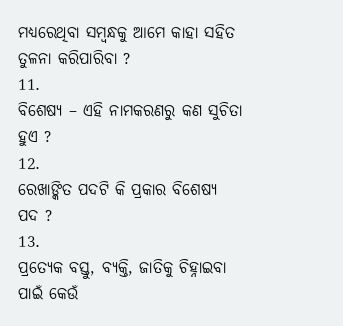ମଧ୍ୟରେଥିବା ସମ୍ବନ୍ଧକୁ ଆମେ କାହା ସହିତ ତୁଳନା କରିପାରିବା ?
11.
ବିଶେଷ୍ଯ – ଏହି ନାମକରଣରୁ କଣ ସୁଚିତା ହୁଏ ?
12.
ରେଖାଙ୍କିତ ପଦଟି କି ପ୍ରକାର ବିଶେଷ୍ୟ ପଦ ?
13.
ପ୍ରତ୍ଯେକ ବସ୍ତୁ, ବ୍ୟକ୍ତି, ଜାତିକୁ ଚିହ୍ନାଇବା ପାଇଁ କେଉଁ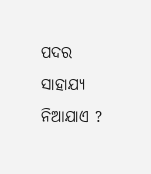ପଦର ସାହାଯ୍ୟ ନିଆଯାଏ ?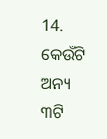14.
କେଉଁଟି ଅନ୍ୟ ୩ଟି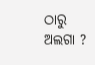ଠାରୁ ଅଲଗା ?